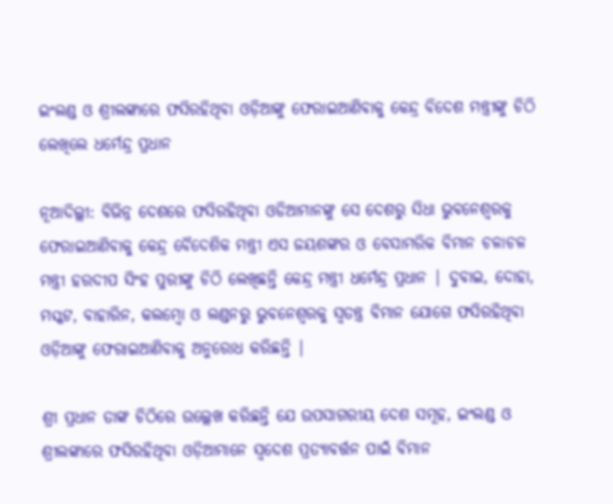ଇଂଲଣ୍ଡ ଓ ଶ୍ରୀଲଙ୍କାରେ ଫସିରହିଥିବା ଓଡ଼ିଆଙ୍କୁ ଫେରାଇଆଣିବାକୁ କେନ୍ଦ୍ର ବିଦେଶ ମନ୍ତ୍ରୀଙ୍କୁ ଚିଠି ଲେଖିଲେ ଧର୍ମେନ୍ଦ୍ର ପ୍ରଧାନ

ନୂଆଦିଲ୍ଲୀ: ବିଭିନ୍ନ ଦେଶରେ ଫସିରହିଥିବା ଓଡିଆମାନଙ୍କୁ ସେ ଦେଶରୁ ସିଧା ଭୁବନେଶ୍ୱରକୁ ଫେରାଇଆଣିବାକୁ କେନ୍ଦ୍ର ବୈଦେଶିକ ମନ୍ତ୍ରୀ ଏସ ଜୟଶଙ୍କର ଓ ବେସାମରିକ ବିମାନ ଚଳାଚଳ ମନ୍ତ୍ରୀ ହରଦୀପ ସିଂହ ପୁରୀଙ୍କୁ ଚିଠି ଲେଖିଛନ୍ତି କେନ୍ଦ୍ର ମନ୍ତ୍ରୀ ଧର୍ମେନ୍ଦ୍ର ପ୍ରଧାନ | ଦୁବାଇ, ଦୋହା, ମସ୍କଟ, ବାହାରିନ, କଲମ୍ବୋ ଓ ଲଣ୍ଡନରୁ ଭୁବନେଶ୍ୱରକୁ ସ୍ୱତନ୍ତ୍ର ବିମାନ ଯୋଗେ ଫସିରହିଥିବା ଓଡ଼ିଆଙ୍କୁ ଫେରାଇଆଣିବାକୁ ଅନୁରୋଧ କରିଛନ୍ତି |

ଶ୍ରୀ ପ୍ରଧାନ ତାଙ୍କ ଚିଠିରେ ଉଲ୍ଲେଖ କରିଛନ୍ତି ଯେ ଉପସାଗରୀୟ ଦେଶ ସମୂହ, ଇଂଲଣ୍ଡ ଓ ଶ୍ରୀଲଙ୍କାରେ ଫସିରହିଥିବା ଓଡ଼ିଆମାନେ ସ୍ବଦେଶ ପ୍ରତ୍ୟାବର୍ତ୍ତନ ପାଇଁ ବିମାନ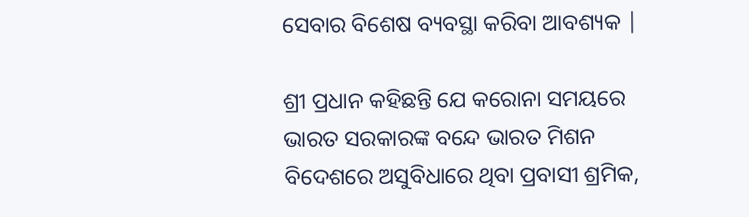ସେବାର ବିଶେଷ ବ୍ୟବସ୍ଥା କରିବା ଆବଶ୍ୟକ |

ଶ୍ରୀ ପ୍ରଧାନ କହିଛନ୍ତି ଯେ କରୋନା ସମୟରେ ଭାରତ ସରକାରଙ୍କ ବନ୍ଦେ ଭାରତ ମିଶନ ବିଦେଶରେ ଅସୁବିଧାରେ ଥିବା ପ୍ରବାସୀ ଶ୍ରମିକ,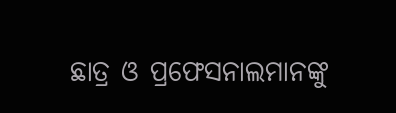ଛାତ୍ର ଓ ପ୍ରଫେସନାଲମାନଙ୍କୁ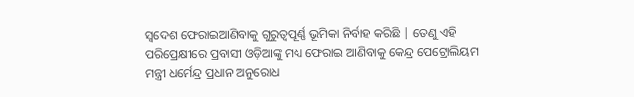ସ୍ବଦେଶ ଫେରାଇଆଣିବାକୁ ଗୁରୁତ୍ୱପୂର୍ଣ୍ଣ ଭୂମିକା ନିର୍ବାହ କରିଛି | ତେଣୁ ଏହି ପରିପ୍ରେକ୍ଷୀରେ ପ୍ରବାସୀ ଓଡ଼ିଆଙ୍କୁ ମଧ୍ୟ ଫେରାଇ ଆଣିବାକୁ କେନ୍ଦ୍ର ପେଟ୍ରୋଲିୟମ ମନ୍ତ୍ରୀ ଧର୍ମେନ୍ଦ୍ର ପ୍ରଧାନ ଅନୁରୋଧ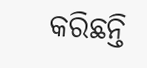କରିଛନ୍ତି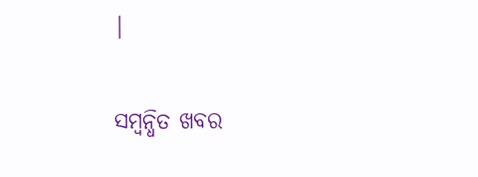|

ସମ୍ବନ୍ଧିତ ଖବର